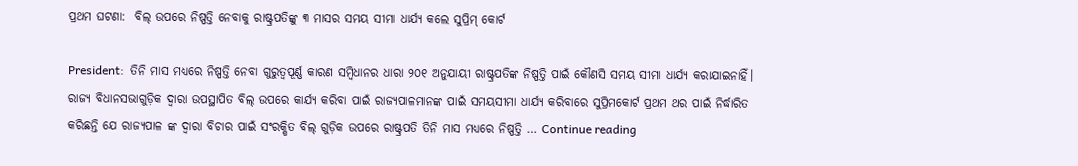ପ୍ରଥମ ଘଟଣା:  ବିଲ୍ ଉପରେ ନିଷ୍ପତ୍ତି ନେବାକୁ ରାଷ୍ଟ୍ରପତିଙ୍କୁ ୩ ମାସର ସମୟ ସୀମା ଧାର୍ଯ୍ୟ କଲେ ସୁପ୍ରିମ୍ କୋର୍ଟ

President:  ତିନି ମାସ ମଧ୍ୟରେ ନିଷ୍ପତ୍ତି ନେବା ଗୁରୁତ୍ୱପୂର୍ଣ୍ଣ କାରଣ ସମ୍ବିଧାନର ଧାରା ୨୦୧ ଅନୁଯାୟୀ ରାଷ୍ଟ୍ରପତିଙ୍କ ନିଷ୍ପତ୍ତି ପାଇଁ କୌଣସି ସମୟ ସୀମା ଧାର୍ଯ୍ୟ କରାଯାଇନାହିଁ। ରାଜ୍ୟ ବିଧାନସଭାଗୁଡ଼ିକ ଦ୍ୱାରା ଉପସ୍ଥାପିତ ବିଲ୍ ଉପରେ କାର୍ଯ୍ୟ କରିବା ପାଇଁ ରାଜ୍ୟପାଳମାନଙ୍କ ପାଇଁ ସମୟସୀମା ଧାର୍ଯ୍ୟ କରିବାରେ ସୁପ୍ରିମକୋର୍ଟ ପ୍ରଥମ ଥର ପାଇଁ ନିର୍ଦ୍ଧାରିତ କରିଛନ୍ତି ଯେ ରାଜ୍ୟପାଳ ଙ୍କ ଦ୍ୱାରା ବିଚାର ପାଇଁ ସଂରକ୍ଷିତ ବିଲ୍ ଗୁଡ଼ିକ ଉପରେ ରାଷ୍ଟ୍ରପତି ତିନି ମାସ ମଧ୍ୟରେ ନିଷ୍ପତ୍ତି … Continue reading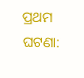ପ୍ରଥମ ଘଟଣା: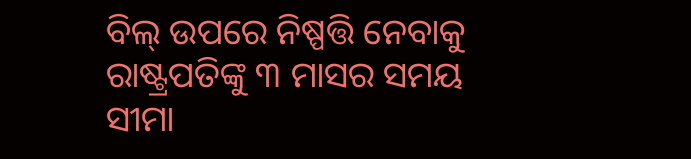ବିଲ୍ ଉପରେ ନିଷ୍ପତ୍ତି ନେବାକୁ ରାଷ୍ଟ୍ରପତିଙ୍କୁ ୩ ମାସର ସମୟ ସୀମା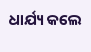ଧାର୍ଯ୍ୟ କଲେ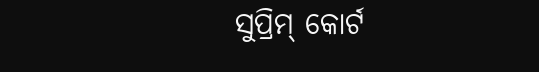ସୁପ୍ରିମ୍ କୋର୍ଟ